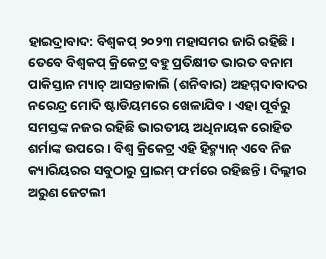ହାଇଦ୍ରାବାଦ: ବିଶ୍ବକପ୍ ୨୦୨୩ ମହାସମର ଜାରି ରହିଛି । ତେବେ ବିଶ୍ବକପ୍ କ୍ରିକେଟ୍ର ବହୁ ପ୍ରତିକ୍ଷୀତ ଭାରତ ବନାମ ପାକିସ୍ତାନ ମ୍ୟାଚ୍ ଆସନ୍ତାକାଲି (ଶନିବାର) ଅହମ୍ମଦାବାଦର ନରେନ୍ଦ୍ର ମୋଦି ଷ୍ଟାଡିୟମରେ ଖେଳାଯିବ । ଏହା ପୂର୍ବରୁ ସମସ୍ତଙ୍କ ନଜର ରହିଛି ଭାରତୀୟ ଅଧିନାୟକ ରୋହିତ ଶର୍ମାଙ୍କ ଉପରେ । ବିଶ୍ବ କ୍ରିକେଟ୍ର ଏହି ହିଟ୍ମ୍ୟାନ୍ ଏବେ ନିଜ କ୍ୟାରିୟରର ସବୁଠାରୁ ପ୍ରାଇମ୍ ଫର୍ମରେ ରହିଛନ୍ତି । ଦିଲ୍ଲୀର ଅରୁଣ ଜେଟଲୀ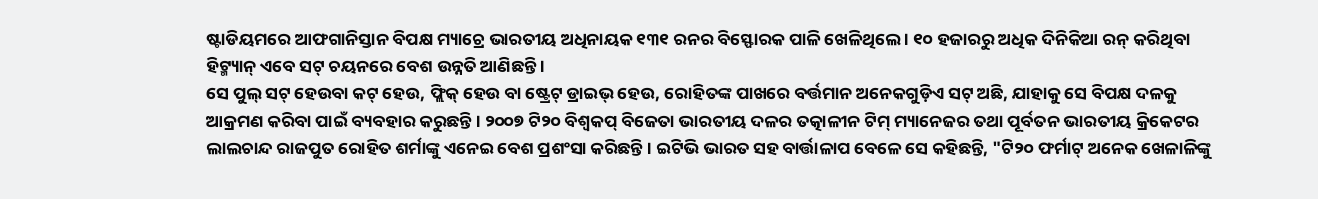ଷ୍ଟାଡିୟମରେ ଆଫଗାନିସ୍ତାନ ବିପକ୍ଷ ମ୍ୟାଚ୍ରେ ଭାରତୀୟ ଅଧିନାୟକ ୧୩୧ ରନର ବିସ୍ଫୋରକ ପାଳି ଖେଳିଥିଲେ । ୧୦ ହଜାରରୁ ଅଧିକ ଦିନିକିଆ ରନ୍ କରିଥିବା ହିଟ୍ମ୍ୟାନ୍ ଏବେ ସଟ୍ ଚୟନରେ ବେଶ ଉନ୍ନତି ଆଣିଛନ୍ତି ।
ସେ ପୁଲ୍ ସଟ୍ ହେଉବା କଟ୍ ହେଉ, ଫ୍ଲିକ୍ ହେଉ ବା ଷ୍ଟ୍ରେଟ୍ ଡ୍ରାଇଭ୍ ହେଉ, ରୋହିତଙ୍କ ପାଖରେ ବର୍ତ୍ତମାନ ଅନେକଗୁଡ଼ିଏ ସଟ୍ ଅଛି, ଯାହାକୁ ସେ ବିପକ୍ଷ ଦଳକୁ ଆକ୍ରମଣ କରିବା ପାଇଁ ବ୍ୟବହାର କରୁଛନ୍ତି । ୨୦୦୭ ଟି୨୦ ବିଶ୍ବକପ୍ ବିଜେତା ଭାରତୀୟ ଦଳର ତତ୍କାଳୀନ ଟିମ୍ ମ୍ୟାନେଜର ତଥା ପୂର୍ବତନ ଭାରତୀୟ କ୍ରିକେଟର ଲାଲଚାନ୍ଦ ରାଜପୁତ ରୋହିତ ଶର୍ମାଙ୍କୁ ଏନେଇ ବେଶ ପ୍ରଶଂସା କରିଛନ୍ତି । ଇଟିଭି ଭାରତ ସହ ବାର୍ତ୍ତାଳାପ ବେଳେ ସେ କହିଛନ୍ତି, "ଟି୨୦ ଫର୍ମାଟ୍ ଅନେକ ଖେଳାଳିଙ୍କୁ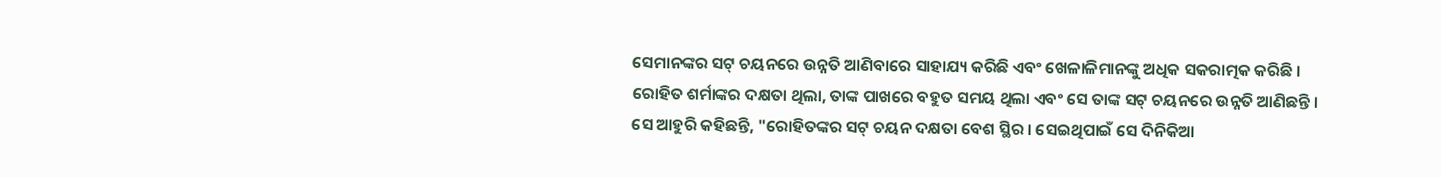ସେମାନଙ୍କର ସଟ୍ ଚୟନରେ ଉନ୍ନତି ଆଣିବାରେ ସାହାଯ୍ୟ କରିଛି ଏବଂ ଖେଳାଳିମାନଙ୍କୁ ଅଧିକ ସକରାତ୍ମକ କରିଛି । ରୋହିତ ଶର୍ମାଙ୍କର ଦକ୍ଷତା ଥିଲା, ତାଙ୍କ ପାଖରେ ବହୁତ ସମୟ ଥିଲା ଏବଂ ସେ ତାଙ୍କ ସଟ୍ ଚୟନରେ ଉନ୍ନତି ଆଣିଛନ୍ତି ।
ସେ ଆହୁରି କହିଛନ୍ତି, "ରୋହିତଙ୍କର ସଟ୍ ଚୟନ ଦକ୍ଷତା ବେଶ ସ୍ଥିର । ସେଇଥିପାଇଁ ସେ ଦିନିକିଆ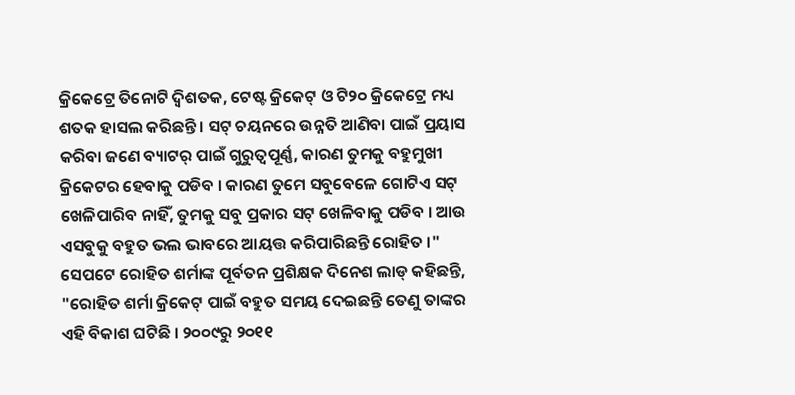କ୍ରିକେଟ୍ରେ ତିନୋଟି ଦ୍ବିଶତକ, ଟେଷ୍ଟ କ୍ରିକେଟ୍ ଓ ଟି୨୦ କ୍ରିକେଟ୍ରେ ମଧ୍ୟ ଶତକ ହାସଲ କରିଛନ୍ତି । ସଟ୍ ଚୟନରେ ଉନ୍ନତି ଆଣିବା ପାଇଁ ପ୍ରୟାସ କରିବା ଜଣେ ବ୍ୟାଟର୍ ପାଇଁ ଗୁରୁତ୍ବପୂର୍ଣ୍ଣ, କାରଣ ତୁମକୁ ବହୁମୁଖୀ କ୍ରିକେଟର ହେବାକୁ ପଡିବ । କାରଣ ତୁମେ ସବୁବେଳେ ଗୋଟିଏ ସଟ୍ ଖେଳିପାରିବ ନାହିଁ, ତୁମକୁ ସବୁ ପ୍ରକାର ସଟ୍ ଖେଳିବାକୁ ପଡିବ । ଆଉ ଏସବୁକୁ ବହୁତ ଭଲ ଭାବରେ ଆୟତ୍ତ କରିପାରିଛନ୍ତି ରୋହିତ ।"
ସେପଟେ ରୋହିତ ଶର୍ମାଙ୍କ ପୂର୍ବତନ ପ୍ରଶିକ୍ଷକ ଦିନେଶ ଲାଡ୍ କହିଛନ୍ତି, "ରୋହିତ ଶର୍ମା କ୍ରିକେଟ୍ ପାଇଁ ବହୁତ ସମୟ ଦେଇଛନ୍ତି ତେଣୁ ତାଙ୍କର ଏହି ବିକାଶ ଘଟିଛି । ୨୦୦୯ରୁ ୨୦୧୧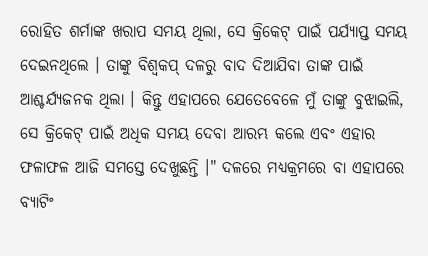ରୋହିତ ଶର୍ମାଙ୍କ ଖରାପ ସମୟ ଥିଲା, ସେ କ୍ରିକେଟ୍ ପାଇଁ ପର୍ଯ୍ୟାପ୍ତ ସମୟ ଦେଇନଥିଲେ । ତାଙ୍କୁ ବିଶ୍ବକପ୍ ଦଳରୁ ବାଦ ଦିଆଯିବା ତାଙ୍କ ପାଇଁ ଆଶ୍ଚର୍ଯ୍ୟଜନକ ଥିଲା । କିନ୍ତୁ ଏହାପରେ ଯେତେବେଳେ ମୁଁ ତାଙ୍କୁ ବୁଝାଇଲି, ସେ କ୍ରିକେଟ୍ ପାଇଁ ଅଧିକ ସମୟ ଦେବା ଆରମ୍ଭ କଲେ ଏବଂ ଏହାର ଫଳାଫଳ ଆଜି ସମସ୍ତେ ଦେଖୁଛନ୍ତି ।" ଦଳରେ ମଧ୍ୟକ୍ରମରେ ବା ଏହାପରେ ବ୍ୟାଟିଂ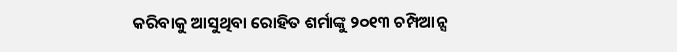କରିବାକୁ ଆସୁଥିବା ରୋହିତ ଶର୍ମାଙ୍କୁ ୨୦୧୩ ଚମ୍ପିଆନ୍ସ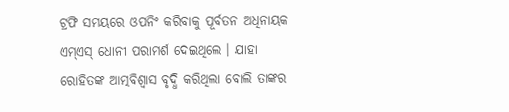ଟ୍ରଫି ସମୟରେ ଓପନିଂ କରିବାକୁ ପୂର୍ବତନ ଅଧିନାୟକ ଏମ୍ଏସ୍ ଧୋନୀ ପରାମର୍ଶ ଦେଇଥିଲେ । ଯାହା ରୋହିତଙ୍କ ଆତ୍ମବିଶ୍ବାସ ବୃଦ୍ଧି କରିଥିଲା ବୋଲି ତାଙ୍କର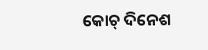କୋଚ୍ ଦିନେଶ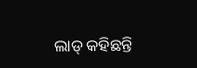ଲାଡ୍ କହିଛନ୍ତି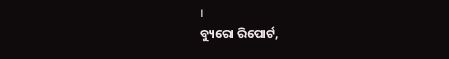।
ବ୍ୟୁରୋ ରିପୋର୍ଟ,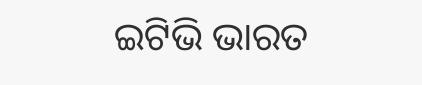ଇଟିଭି ଭାରତ